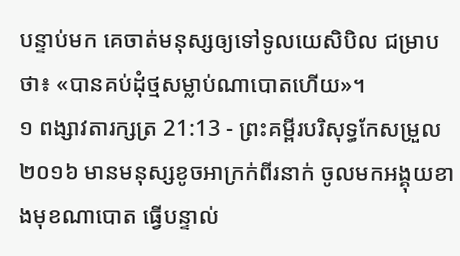បន្ទាប់មក គេចាត់មនុស្សឲ្យទៅទូលយេសិបិល ជម្រាបថា៖ «បានគប់ដុំថ្មសម្លាប់ណាបោតហើយ»។
១ ពង្សាវតារក្សត្រ 21:13 - ព្រះគម្ពីរបរិសុទ្ធកែសម្រួល ២០១៦ មានមនុស្សខូចអាក្រក់ពីរនាក់ ចូលមកអង្គុយខាងមុខណាបោត ធ្វើបន្ទាល់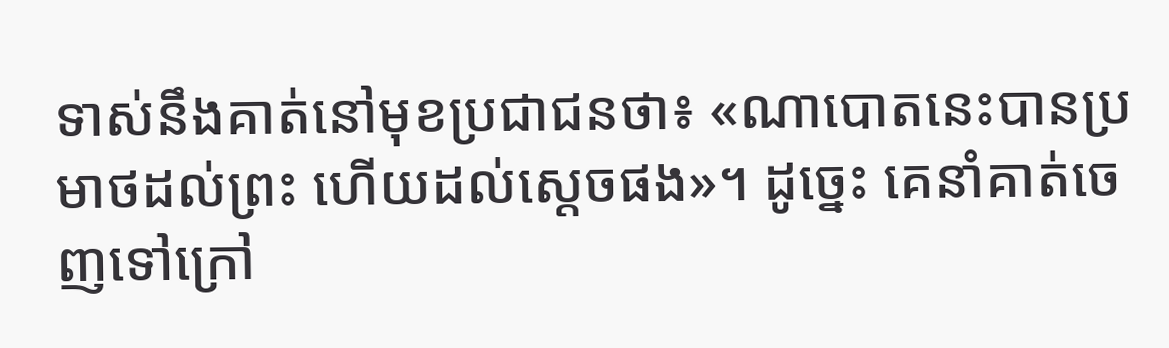ទាស់នឹងគាត់នៅមុខប្រជាជនថា៖ «ណាបោតនេះបានប្រមាថដល់ព្រះ ហើយដល់ស្តេចផង»។ ដូច្នេះ គេនាំគាត់ចេញទៅក្រៅ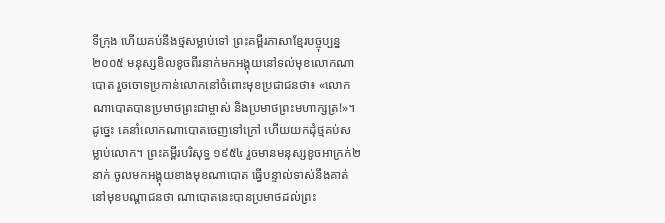ទីក្រុង ហើយគប់នឹងថ្មសម្លាប់ទៅ ព្រះគម្ពីរភាសាខ្មែរបច្ចុប្បន្ន ២០០៥ មនុស្សខិលខូចពីរនាក់មកអង្គុយនៅទល់មុខលោកណាបោត រួចចោទប្រកាន់លោកនៅចំពោះមុខប្រជាជនថា៖ «លោកណាបោតបានប្រមាថព្រះជាម្ចាស់ និងប្រមាថព្រះមហាក្សត្រ!»។ ដូច្នេះ គេនាំលោកណាបោតចេញទៅក្រៅ ហើយយកដុំថ្មគប់សម្លាប់លោក។ ព្រះគម្ពីរបរិសុទ្ធ ១៩៥៤ រួចមានមនុស្សខូចអាក្រក់២នាក់ ចូលមកអង្គុយខាងមុខណាបោត ធ្វើបន្ទាល់ទាស់នឹងគាត់នៅមុខបណ្តាជនថា ណាបោតនេះបានប្រមាថដល់ព្រះ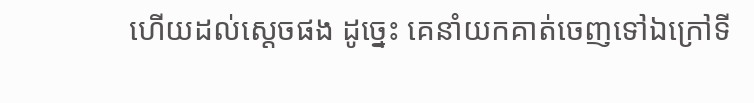ហើយដល់ស្តេចផង ដូច្នេះ គេនាំយកគាត់ចេញទៅឯក្រៅទី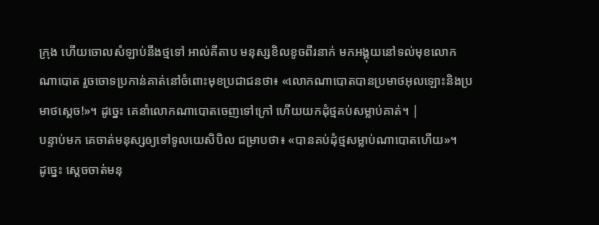ក្រុង ហើយចោលសំឡាប់នឹងថ្មទៅ អាល់គីតាប មនុស្សខិលខូចពីរនាក់ មកអង្គុយនៅទល់មុខលោកណាបោត រួចចោទប្រកាន់គាត់នៅចំពោះមុខប្រជាជនថា៖ «លោកណាបោតបានប្រមាថអុលឡោះនិងប្រមាថស្តេច!»។ ដូច្នេះ គេនាំលោកណាបោតចេញទៅក្រៅ ហើយយកដុំថ្មគប់សម្លាប់គាត់។ |
បន្ទាប់មក គេចាត់មនុស្សឲ្យទៅទូលយេសិបិល ជម្រាបថា៖ «បានគប់ដុំថ្មសម្លាប់ណាបោតហើយ»។
ដូច្នេះ ស្ដេចចាត់មនុ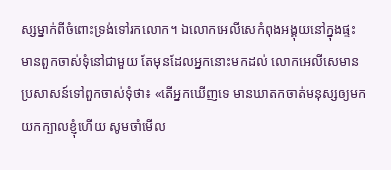ស្សម្នាក់ពីចំពោះទ្រង់ទៅរកលោក។ ឯលោកអេលីសេកំពុងអង្គុយនៅក្នុងផ្ទះ មានពួកចាស់ទុំនៅជាមួយ តែមុនដែលអ្នកនោះមកដល់ លោកអេលីសេមានប្រសាសន៍ទៅពួកចាស់ទុំថា៖ «តើអ្នកឃើញទេ មានឃាតកចាត់មនុស្សឲ្យមកយកក្បាលខ្ញុំហើយ សូមចាំមើល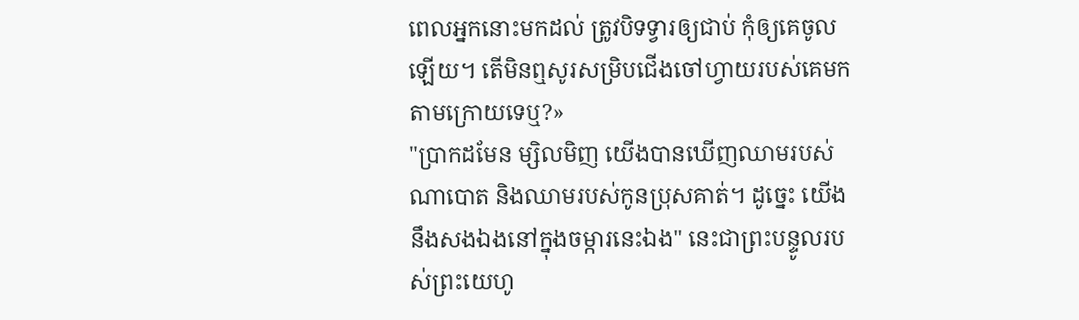ពេលអ្នកនោះមកដល់ ត្រូវបិទទ្វារឲ្យជាប់ កុំឲ្យគេចូលឡើយ។ តើមិនឮសូរសម្រិបជើងចៅហ្វាយរបស់គេមកតាមក្រោយទេឬ?»
"ប្រាកដមែន ម្សិលមិញ យើងបានឃើញឈាមរបស់ណាបោត និងឈាមរបស់កូនប្រុសគាត់។ ដូច្នេះ យើងនឹងសងឯងនៅក្នុងចម្ការនេះឯង" នេះជាព្រះបន្ទូលរបស់ព្រះយេហូ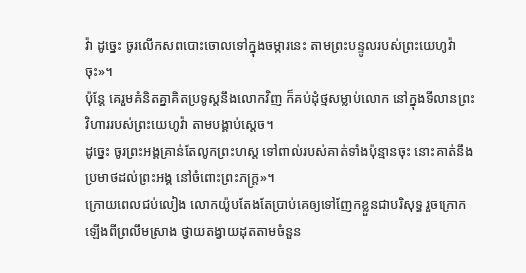វ៉ា ដូច្នេះ ចូរលើកសពបោះចោលទៅក្នុងចម្ការនេះ តាមព្រះបន្ទូលរបស់ព្រះយេហូវ៉ាចុះ»។
ប៉ុន្តែ គេរួមគំនិតគ្នាគិតប្រទូស្តនឹងលោកវិញ ក៏គប់ដុំថ្មសម្លាប់លោក នៅក្នុងទីលានព្រះវិហាររបស់ព្រះយេហូវ៉ា តាមបង្គាប់ស្តេច។
ដូច្នេះ ចូរព្រះអង្គគ្រាន់តែលូកព្រះហស្ត ទៅពាល់របស់គាត់ទាំងប៉ុន្មានចុះ នោះគាត់នឹងប្រមាថដល់ព្រះអង្គ នៅចំពោះព្រះភក្ត្រ»។
ក្រោយពេលជប់លៀង លោកយ៉ូបតែងតែប្រាប់គេឲ្យទៅញែកខ្លួនជាបរិសុទ្ធ រួចក្រោកឡើងពីព្រលឹមស្រាង ថ្វាយតង្វាយដុតតាមចំនួន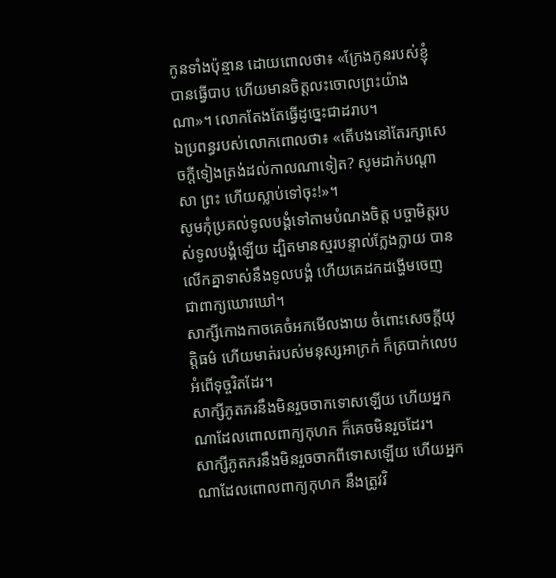កូនទាំងប៉ុន្មាន ដោយពោលថា៖ «ក្រែងកូនរបស់ខ្ញុំបានធ្វើបាប ហើយមានចិត្តលះចោលព្រះយ៉ាងណា»។ លោកតែងតែធ្វើដូច្នេះជាដរាប។
ឯប្រពន្ធរបស់លោកពោលថា៖ «តើបងនៅតែរក្សាសេចក្ដីទៀងត្រង់ដល់កាលណាទៀត? សូមដាក់បណ្ដាសា ព្រះ ហើយស្លាប់ទៅចុះ!»។
សូមកុំប្រគល់ទូលបង្គំទៅតាមបំណងចិត្ត បច្ចាមិត្តរបស់ទូលបង្គំឡើយ ដ្បិតមានស្មរបន្ទាល់ក្លែងក្លាយ បានលើកគ្នាទាស់នឹងទូលបង្គំ ហើយគេដកដង្ហើមចេញជាពាក្យឃោរឃៅ។
សាក្សីកោងកាចគេចំអកមើលងាយ ចំពោះសេចក្ដីយុត្តិធម៌ ហើយមាត់របស់មនុស្សអាក្រក់ ក៏ត្របាក់លេបអំពើទុច្ចរិតដែរ។
សាក្សីភូតភរនឹងមិនរួចចាកទោសឡើយ ហើយអ្នកណាដែលពោលពាក្យកុហក ក៏គេចមិនរួចដែរ។
សាក្សីភូតភរនឹងមិនរួចចាកពីទោសឡើយ ហើយអ្នកណាដែលពោលពាក្យកុហក នឹងត្រូវវិ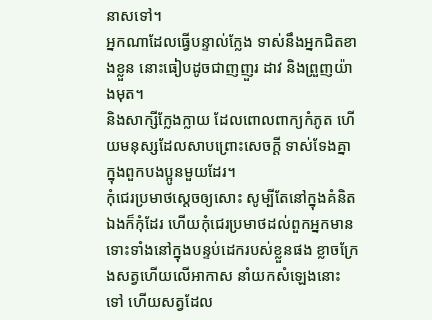នាសទៅ។
អ្នកណាដែលធ្វើបន្ទាល់ក្លែង ទាស់នឹងអ្នកជិតខាងខ្លួន នោះធៀបដូចជាញញួរ ដាវ និងព្រួញយ៉ាងមុត។
និងសាក្សីក្លែងក្លាយ ដែលពោលពាក្យកំភូត ហើយមនុស្សដែលសាបព្រោះសេចក្ដី ទាស់ទែងគ្នាក្នុងពួកបងប្អូនមួយដែរ។
កុំជេរប្រមាថស្តេចឲ្យសោះ សូម្បីតែនៅក្នុងគំនិតឯងក៏កុំដែរ ហើយកុំជេរប្រមាថដល់ពួកអ្នកមាន ទោះទាំងនៅក្នុងបន្ទប់ដេករបស់ខ្លួនផង ខ្លាចក្រែងសត្វហើយលើអាកាស នាំយកសំឡេងនោះទៅ ហើយសត្វដែល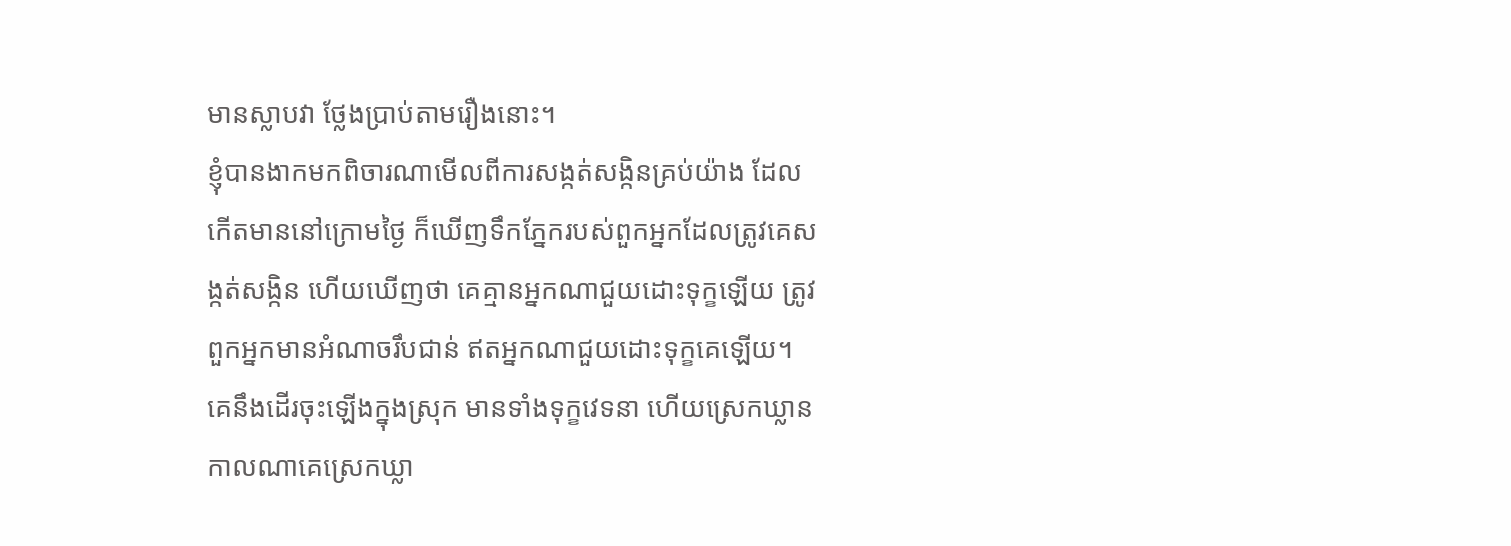មានស្លាបវា ថ្លែងប្រាប់តាមរឿងនោះ។
ខ្ញុំបានងាកមកពិចារណាមើលពីការសង្កត់សង្កិនគ្រប់យ៉ាង ដែលកើតមាននៅក្រោមថ្ងៃ ក៏ឃើញទឹកភ្នែករបស់ពួកអ្នកដែលត្រូវគេសង្កត់សង្កិន ហើយឃើញថា គេគ្មានអ្នកណាជួយដោះទុក្ខឡើយ ត្រូវពួកអ្នកមានអំណាចរឹបជាន់ ឥតអ្នកណាជួយដោះទុក្ខគេឡើយ។
គេនឹងដើរចុះឡើងក្នុងស្រុក មានទាំងទុក្ខវេទនា ហើយស្រេកឃ្លាន កាលណាគេស្រេកឃ្លា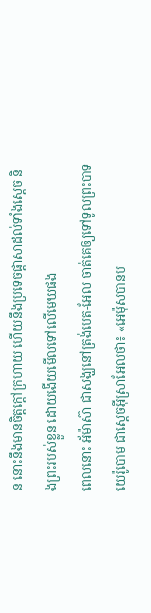ន នោះនឹងមានចិត្តក្តៅក្រហាយ ហើយនឹងប្រទេចផ្ដាសាដល់ទាំងស្តេច និងព្រះរបស់ខ្លួន ដោយងើយមើលទៅលើមេឃផង
ពេលនោះ អ័ម៉ាស៊ា ជាសង្ឃនៅត្រង់បេត-អែល ចាត់គេឲ្យទៅទូលព្រះបាទយេរ៉ូបោម ជាស្តេចអ៊ីស្រាអែលថា៖ «អេម៉ុសបានប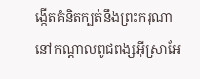ង្កើតគំនិតក្បត់នឹងព្រះករុណា នៅកណ្ដាលពូជពង្សអ៊ីស្រាអែ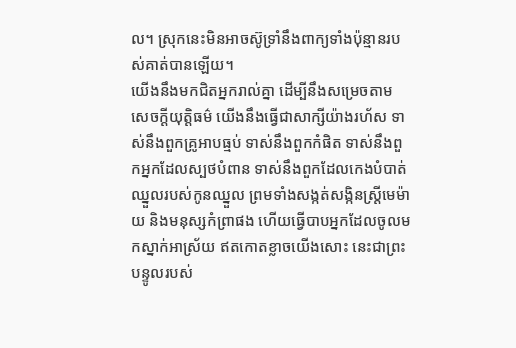ល។ ស្រុកនេះមិនអាចស៊ូទ្រាំនឹងពាក្យទាំងប៉ុន្មានរបស់គាត់បានឡើយ។
យើងនឹងមកជិតអ្នករាល់គ្នា ដើម្បីនឹងសម្រេចតាមសេចក្ដីយុត្តិធម៌ យើងនឹងធ្វើជាសាក្សីយ៉ាងរហ័ស ទាស់នឹងពួកគ្រូអាបធ្មប់ ទាស់នឹងពួកកំផិត ទាស់នឹងពួកអ្នកដែលស្បថបំពាន ទាស់នឹងពួកដែលកេងបំបាត់ឈ្នួលរបស់កូនឈ្នួល ព្រមទាំងសង្កត់សង្កិនស្ត្រីមេម៉ាយ និងមនុស្សកំព្រាផង ហើយធ្វើបាបអ្នកដែលចូលមកស្នាក់អាស្រ័យ ឥតកោតខ្លាចយើងសោះ នេះជាព្រះបន្ទូលរបស់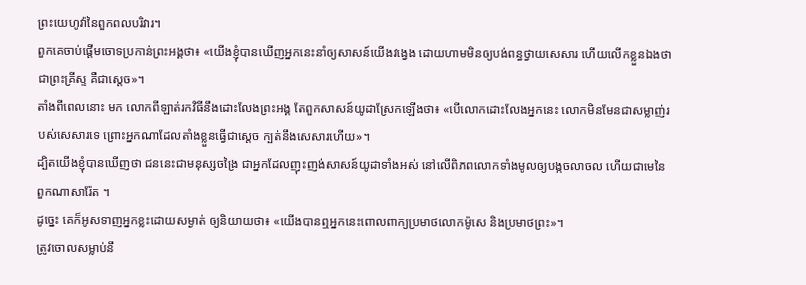ព្រះយេហូវ៉ានៃពួកពលបរិវារ។
ពួកគេចាប់ផ្តើមចោទប្រកាន់ព្រះអង្គថា៖ «យើងខ្ញុំបានឃើញអ្នកនេះនាំឲ្យសាសន៍យើងវង្វេង ដោយហាមមិនឲ្យបង់ពន្ធថ្វាយសេសារ ហើយលើកខ្លួនឯងថាជាព្រះគ្រីស្ទ គឺជាស្តេច»។
តាំងពីពេលនោះ មក លោកពីឡាត់រកវិធីនឹងដោះលែងព្រះអង្គ តែពួកសាសន៍យូដាស្រែកឡើងថា៖ «បើលោកដោះលែងអ្នកនេះ លោកមិនមែនជាសម្លាញ់របស់សេសារទេ ព្រោះអ្នកណាដែលតាំងខ្លួនធ្វើជាស្តេច ក្បត់នឹងសេសារហើយ»។
ដ្បិតយើងខ្ញុំបានឃើញថា ជននេះជាមនុស្សចង្រៃ ជាអ្នកដែលញុះញង់សាសន៍យូដាទាំងអស់ នៅលើពិភពលោកទាំងមូលឲ្យបង្កចលាចល ហើយជាមេនៃពួកណាសារ៉ែត ។
ដូច្នេះ គេក៏អូសទាញអ្នកខ្លះដោយសម្ងាត់ ឲ្យនិយាយថា៖ «យើងបានឮអ្នកនេះពោលពាក្យប្រមាថលោកម៉ូសេ និងប្រមាថព្រះ»។
ត្រូវចោលសម្លាប់នឹ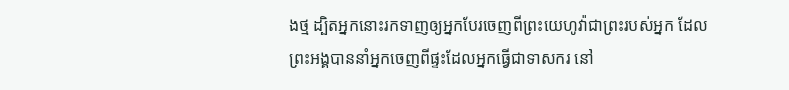ងថ្ម ដ្បិតអ្នកនោះរកទាញឲ្យអ្នកបែរចេញពីព្រះយេហូវ៉ាជាព្រះរបស់អ្នក ដែលព្រះអង្គបាននាំអ្នកចេញពីផ្ទះដែលអ្នកធ្វើជាទាសករ នៅ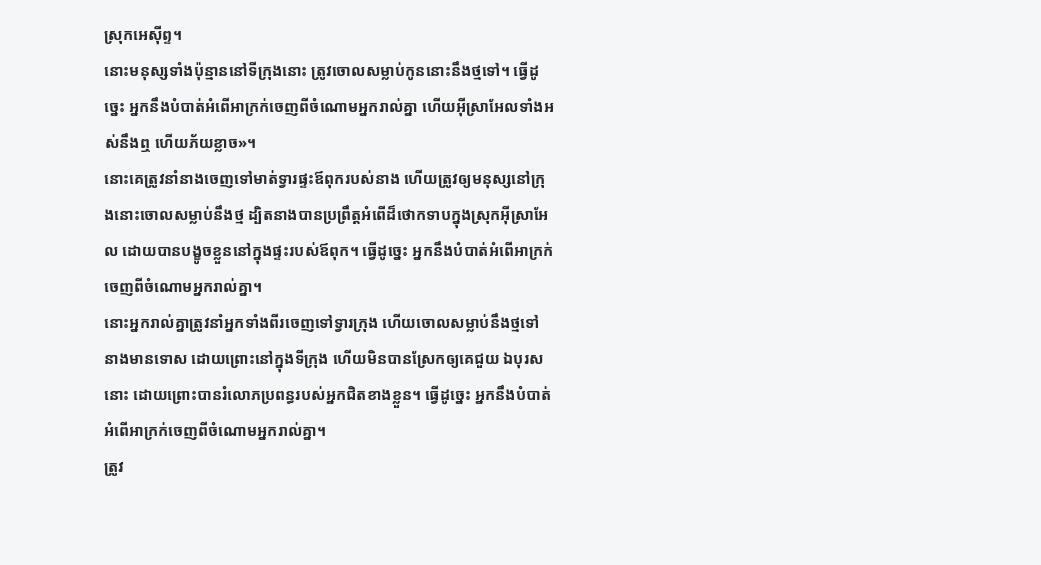ស្រុកអេស៊ីព្ទ។
នោះមនុស្សទាំងប៉ុន្មាននៅទីក្រុងនោះ ត្រូវចោលសម្លាប់កូននោះនឹងថ្មទៅ។ ធ្វើដូច្នេះ អ្នកនឹងបំបាត់អំពើអាក្រក់ចេញពីចំណោមអ្នករាល់គ្នា ហើយអ៊ីស្រាអែលទាំងអស់នឹងឮ ហើយភ័យខ្លាច»។
នោះគេត្រូវនាំនាងចេញទៅមាត់ទ្វារផ្ទះឪពុករបស់នាង ហើយត្រូវឲ្យមនុស្សនៅក្រុងនោះចោលសម្លាប់នឹងថ្ម ដ្បិតនាងបានប្រព្រឹត្តអំពើដ៏ថោកទាបក្នុងស្រុកអ៊ីស្រាអែល ដោយបានបង្ខូចខ្លួននៅក្នុងផ្ទះរបស់ឪពុក។ ធ្វើដូច្នេះ អ្នកនឹងបំបាត់អំពើអាក្រក់ចេញពីចំណោមអ្នករាល់គ្នា។
នោះអ្នករាល់គ្នាត្រូវនាំអ្នកទាំងពីរចេញទៅទ្វារក្រុង ហើយចោលសម្លាប់នឹងថ្មទៅ នាងមានទោស ដោយព្រោះនៅក្នុងទីក្រុង ហើយមិនបានស្រែកឲ្យគេជួយ ឯបុរសនោះ ដោយព្រោះបានរំលោភប្រពន្ធរបស់អ្នកជិតខាងខ្លួន។ ធ្វើដូច្នេះ អ្នកនឹងបំបាត់អំពើអាក្រក់ចេញពីចំណោមអ្នករាល់គ្នា។
ត្រូវ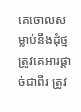គេចោលសម្លាប់នឹងដុំថ្ម ត្រូវគេអារផ្ដាច់ជាពីរ ត្រូវ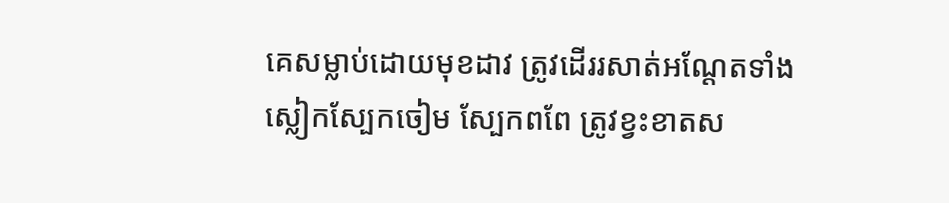គេសម្លាប់ដោយមុខដាវ ត្រូវដើររសាត់អណ្ដែតទាំងស្លៀកស្បែកចៀម ស្បែកពពែ ត្រូវខ្វះខាតស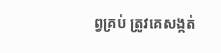ព្វគ្រប់ ត្រូវគេសង្កត់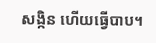សង្កិន ហើយធ្វើបាប។